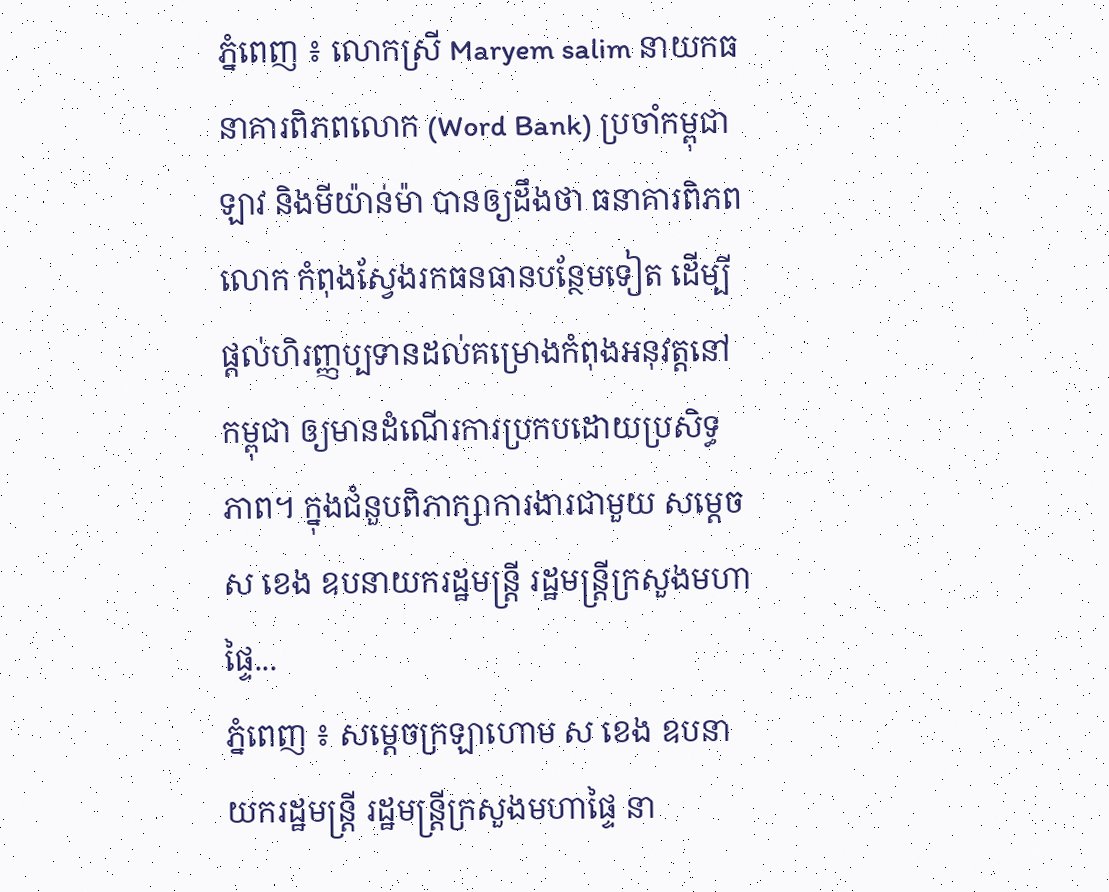ភ្នំពេញ ៖ លោកស្រី Maryem salim នាយកធនាគារពិភពលោក (Word Bank) ប្រចាំកម្ពុជា ឡាវ និងមីយ៉ាន់ម៉ា បានឲ្យដឹងថា ធនាគារពិភពលោក កំពុងស្វែងរកធនធានបន្ថែមទៀត ដើម្បីផ្ដល់ហិរញ្ញប្បទានដល់គម្រោងកំពុងអនុវត្តនៅកម្ពុជា ឲ្យមានដំណើរការប្រកបដោយប្រសិទ្ធភាព។ ក្នុងជំនួបពិភាក្សាការងារជាមួយ សម្ដេច ស ខេង ឧបនាយករដ្ឋមន្ត្រី រដ្ឋមន្ត្រីក្រសួងមហាផ្ទៃ...
ភ្នំពេញ ៖ សម្ដេចក្រឡាហោម ស ខេង ឧបនាយករដ្ឋមន្ត្រី រដ្ឋមន្ត្រីក្រសួងមហាផ្ទៃ នា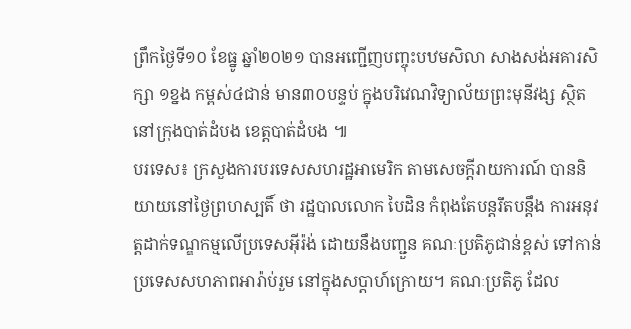ព្រឹកថ្ងៃទី១០ ខែធ្នូ ឆ្នាំ២០២១ បានអញ្ជើញបញ្ចុះបឋមសិលា សាងសង់អគារសិក្សា ១ខ្នង កម្ពស់៤ជាន់ មាន៣០បន្ទប់ ក្នុងបរិវេណវិទ្យាល័យព្រះមុនីវង្ស ស្ថិតនៅក្រុងបាត់ដំបង ខេត្តបាត់ដំបង ៕
បរទេស៖ ក្រសួងការបរទេសសហរដ្ឋអាមេរិក តាមសេចក្តីរាយការណ៍ បាននិយាយនៅថ្ងៃព្រហស្បតិ៍ ថា រដ្ឋបាលលោក បៃដិន កំពុងតែបន្តរឹតបន្តឹង ការអនុវត្តដាក់ទណ្ឌកម្មលើប្រទេសអ៊ីរ៉ង់ ដោយនឹងបញ្ជួន គណៈប្រតិភូជាន់ខ្ពស់ ទៅកាន់ប្រទេសសហភាពអារ៉ាប់រួម នៅក្នុងសប្ដាហ៍ក្រោយ។ គណៈប្រតិភូ ដែល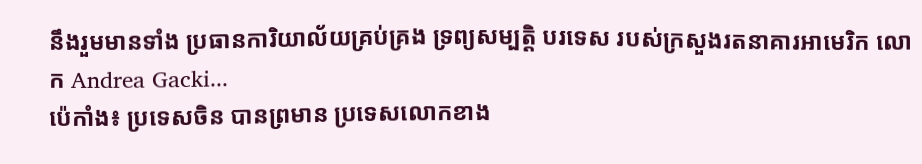នឹងរួមមានទាំង ប្រធានការិយាល័យគ្រប់គ្រង ទ្រព្យសម្បត្តិ បរទេស របស់ក្រសួងរតនាគារអាមេរិក លោក Andrea Gacki...
ប៉េកាំង៖ ប្រទេសចិន បានព្រមាន ប្រទេសលោកខាង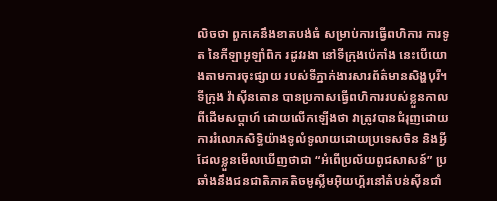លិចថា ពួកគេនឹងខាតបង់ធំ សម្រាប់ការធ្វើពហិការ ការទូត នៃកីឡាអូឡាំពិក រដូវរងា នៅទីក្រុងប៉េកាំង នេះបើយោងតាមការចុះផ្សាយ របស់ទីភ្នាក់ងារសារព័ត៌មានសិង្ហបុរី។ ទីក្រុង វ៉ាស៊ីនតោន បានប្រកាសធ្វើពហិការរបស់ខ្លួនកាលពីដើមសប្តាហ៍ ដោយលើកឡើងថា វាត្រូវបានជំរុញដោយការរំលោភសិទ្ធិយ៉ាងទូលំទូលាយដោយប្រទេសចិន និងអ្វីដែលខ្លួនមើលឃើញថាជា “អំពើប្រល័យពូជសាសន៍” ប្រឆាំងនឹងជនជាតិភាគតិចមូស្លីមអ៊ិយហ្គ័រនៅតំបន់ស៊ីនជាំ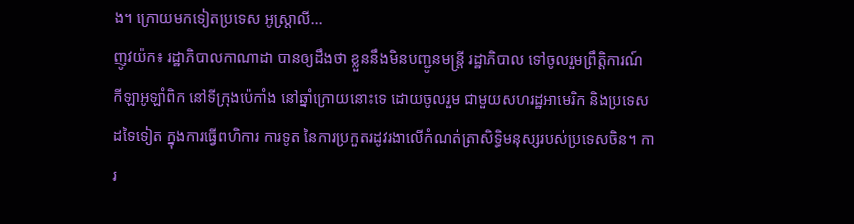ង។ ក្រោយមកទៀតប្រទេស អូស្ត្រាលី...
ញូវយ៉ក៖ រដ្ឋាភិបាលកាណាដា បានឲ្យដឹងថា ខ្លួននឹងមិនបញ្ជូនមន្ត្រី រដ្ឋាភិបាល ទៅចូលរួមព្រឹត្តិការណ៍ កីឡាអូឡាំពិក នៅទីក្រុងប៉េកាំង នៅឆ្នាំក្រោយនោះទេ ដោយចូលរួម ជាមួយសហរដ្ឋអាមេរិក និងប្រទេសដទៃទៀត ក្នុងការធ្វើពហិការ ការទូត នៃការប្រកួតរដូវរងាលើកំណត់ត្រាសិទ្ធិមនុស្សរបស់ប្រទេសចិន។ ការ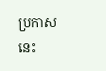ប្រកាសនេះ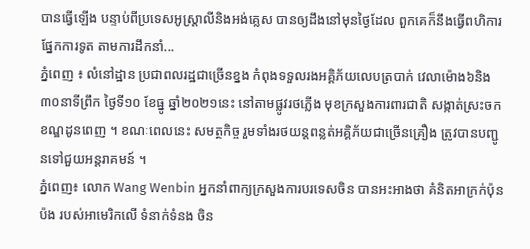បានធ្វើឡើង បន្ទាប់ពីប្រទេសអូស្ត្រាលីនិងអង់គ្លេស បានឲ្យដឹងនៅមុនថ្ងៃដែល ពួកគេក៏នឹងធ្វើពហិការ ផ្នែកការទូត តាមការដឹកនាំ...
ភ្នំពេញ ៖ លំនៅដ្ឋាន ប្រជាពលរដ្ឋជាច្រើនខ្នង កំពុងទទួលរងអគ្គិភ័យលេបត្របាក់ វេលាម៉ោង៦និង៣០នាទីព្រឹក ថ្ងៃទី១០ ខែធ្នូ ឆ្នាំ២០២១នេះ នៅតាមផ្លូវរថភ្លើង មុខក្រសួងការពារជាតិ សង្កាត់ស្រះចក ខណ្ឌដូនពេញ ។ ខណៈពេលនេះ សមត្ថកិច្ច រួមទាំងរថយន្តពន្លត់អគ្គិភ័យជាច្រើនគ្រឿង ត្រូវបានបញ្ជូនទៅជួយអន្តរាគមន៍ ។
ភ្នំពេញ៖ លោក Wang Wenbin អ្នកនាំពាក្យក្រសួងការបរទេសចិន បានអះអាងថា គំនិតអាក្រក់ប៉ុនប៉ង របស់អាមេរិកលើ ទំនាក់ទំនង ចិន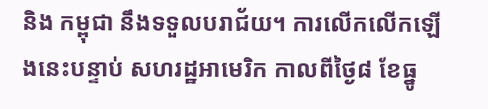និង កម្ពុជា នឹងទទួលបរាជ័យ។ ការលើកលើកឡើងនេះបន្ទាប់ សហរដ្ឋអាមេរិក កាលពីថ្ងៃ៨ ខែធ្នូ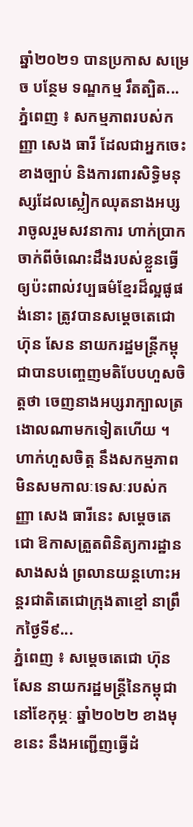ឆ្នាំ២០២១ បានប្រកាស សម្រេច បន្ថែម ទណ្ឌកម្ម រឹតត្បិត...
ភ្នំពេញ ៖ សកម្មភាពរបស់កញ្ញា សេង ធារី ដែលជាអ្នកចេះខាងច្បាប់ និងការពារសិទ្ធិមនុស្សដែលស្លៀកឈុតនាងអប្សរាចូលរួមសវនាការ ហាក់ប្រាកចាក់ពីចំណេះដឹងរបស់ខ្លួនធ្វើឲ្យប៉ះពាល់វប្បធម៌ខ្មែរដ៏ល្អផូផង់នោះ ត្រូវបានសម្តេចតេជោ ហ៊ុន សែន នាយករដ្ឋមន្រ្តីកម្ពុជាបានបញ្ចេញមតិបែបហួសចិត្តថា ចេញនាងអប្សរាក្បាលត្រងោលណាមកទៀតហើយ ។ ហាក់ហួសចិត្ត នឹងសកម្មភាពមិនសមកាលៈទេសៈរបស់កញ្ញា សេង ធារីនេះ សម្តេចតេជោ ឱកាសត្រួតពិនិត្យការដ្ឋានសាងសង់ ព្រលានយន្តហោះអន្តរជាតិតេជោក្រុងតាខ្មៅ នាព្រឹកថ្ងៃទី៩...
ភ្នំពេញ ៖ សម្ដេចតេជោ ហ៊ុន សែន នាយករដ្ឋមន្ដ្រីនៃកម្ពុជា នៅខែកុម្ភៈ ឆ្នាំ២០២២ ខាងមុខនេះ នឹងអញ្ជើញធ្វើដំ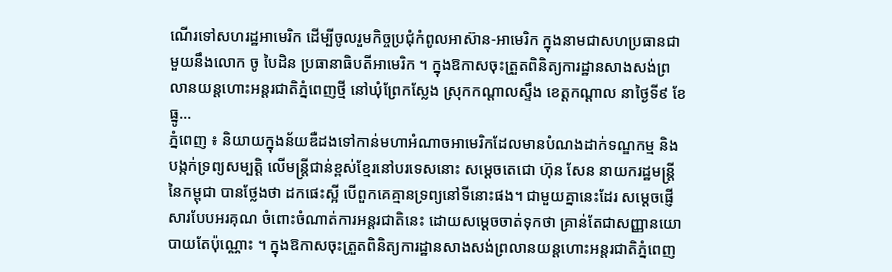ណើរទៅសហរដ្ឋអាមេរិក ដើម្បីចូលរួមកិច្ចប្រជុំកំពូលអាស៊ាន-អាមេរិក ក្នុងនាមជាសហប្រធានជាមួយនឹងលោក ចូ បៃដិន ប្រធានាធិបតីអាមេរិក ។ ក្នុងឱកាសចុះត្រួតពិនិត្យការដ្ឋានសាងសង់ព្រលានយន្តហោះអន្តរជាតិភ្នំពេញថ្មី នៅឃុំព្រែកស្លែង ស្រុកកណ្តាលស្ទឹង ខេត្តកណ្តាល នាថ្ងៃទី៩ ខែធ្នូ...
ភ្នំពេញ ៖ និយាយក្នុងន័យឌឺដងទៅកាន់មហាអំណាចអាមេរិកដែលមានបំណងដាក់ទណ្ឌកម្ម និងបង្កក់ទ្រព្យសម្បត្តិ លើមន្រ្តីជាន់ខ្ពស់ខ្មែរនៅបរទេសនោះ សម្ដេចតេជោ ហ៊ុន សែន នាយករដ្ឋមន្រ្តីនៃកម្ពុជា បានថ្លែងថា ដកផេះស្អី បើពួកគេគ្មានទ្រព្យនៅទីនោះផង។ ជាមួយគ្នានេះដែរ សម្តេចផ្ញើសារបែបអរគុណ ចំពោះចំណាត់ការអន្តរជាតិនេះ ដោយសម្ដេចចាត់ទុកថា គ្រាន់តែជាសញ្ញានយោបាយតែប៉ុណ្ណោះ ។ ក្នុងឱកាសចុះត្រួតពិនិត្យការដ្ឋានសាងសង់ព្រលានយន្តហោះអន្តរជាតិភ្នំពេញ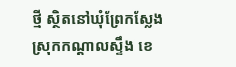ថ្មី ស្ថិតនៅឃុំព្រែកស្លែង ស្រុកកណ្តាលស្ទឹង ខេ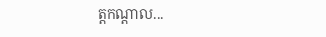ត្តកណ្តាល...